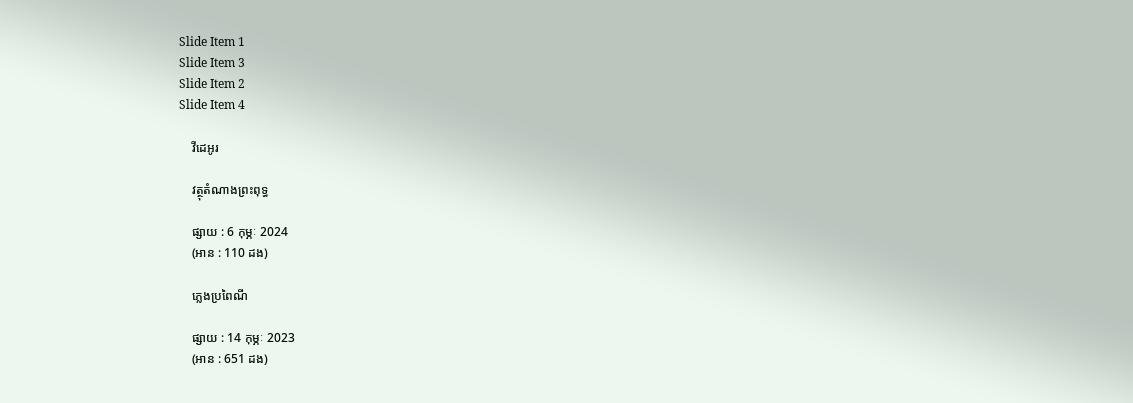Slide Item 1
Slide Item 3
Slide Item 2
Slide Item 4

    វីដេអូរ

    វត្ថុតំណាងព្រះពុទ្ធ

    ផ្សាយ : 6 កុម្ភៈ 2024
    (អាន : 110 ដង)

    ភ្លេងប្រពៃណី

    ផ្សាយ : 14 កុម្ភៈ 2023
    (អាន : 651 ដង)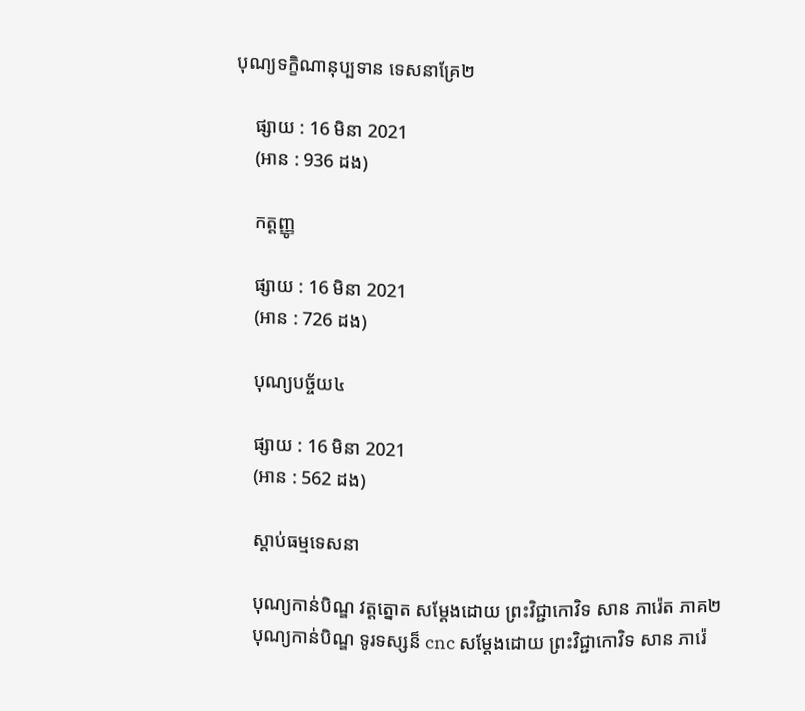បុណ្យទក្ខិណានុប្បទាន ទេសនាគ្រែ២

    ផ្សាយ : 16 មិនា 2021
    (អាន : 936 ដង)

    កត្តញ្ញូ

    ផ្សាយ : 16 មិនា 2021
    (អាន : 726 ដង)

    បុណ្យបច្ច័យ៤

    ផ្សាយ : 16 មិនា 2021
    (អាន : 562 ដង)

    ស្តាប់ធម្មទេសនា

    បុណ្យកាន់បិណ្ឌ វត្តត្នោត សម្ដែងដោយ ព្រះវិជ្ជាកោវិទ សាន ភារ៉េត ភាគ២
    បុណ្យកាន់បិណ្ឌ ទូរទស្សន៏ cnc សម្ដែងដោយ ព្រះវិជ្ជាកោវិទ សាន ភារ៉េ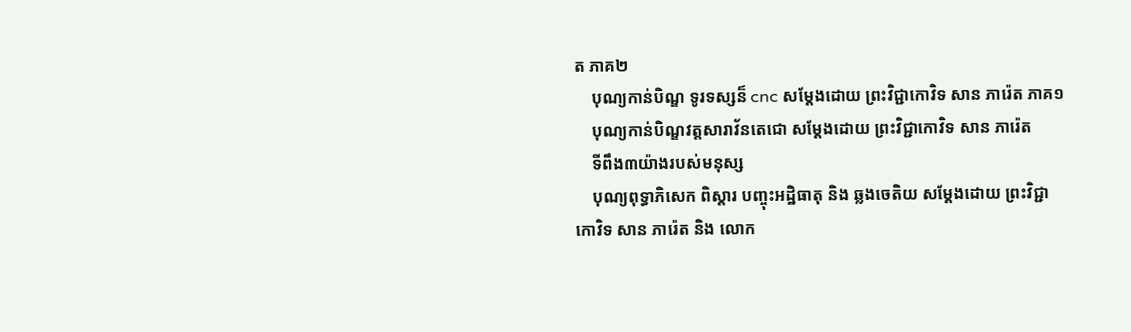ត ភាគ២
    បុណ្យកាន់បិណ្ឌ ទូរទស្សន៏ cnc សម្ដែងដោយ ព្រះវិជ្ជាកោវិទ សាន ភារ៉េត ភាគ១
    បុណ្យកាន់បិណ្ឌវត្តសារាវ័នតេជោ សម្ដែងដោយ ព្រះវិជ្ជាកោវិទ សាន ភារ៉េត
    ទីពឹង៣យ៉ាងរបស់មនុស្ស
    បុណ្យពុទ្ធាភិសេក ពិស្ដារ បញ្ចុះអដ្ឋិធាតុ និង ឆ្លងចេតិយ សម្ដែងដោយ ព្រះវិជ្ជាកោវិទ សាន ភារ៉េត និង លោក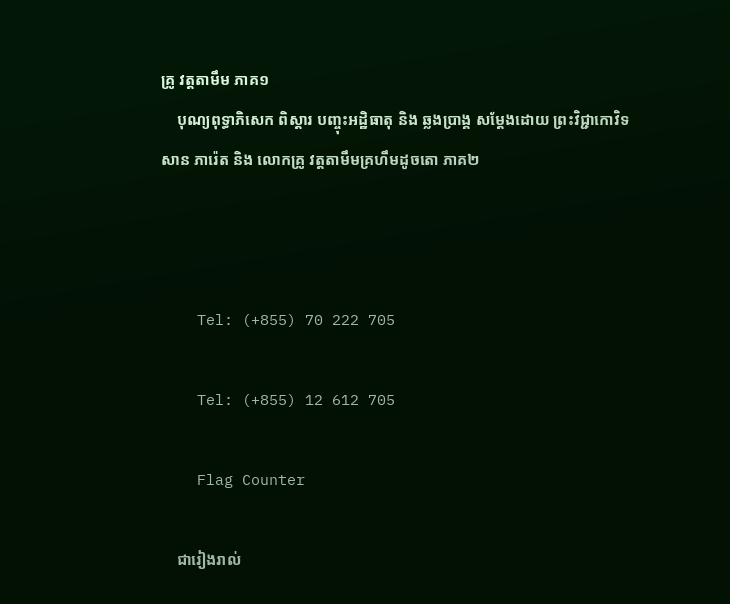គ្រូ វត្តតាមឹម ភាគ១
    បុណ្យពុទ្ធាភិសេក ពិស្ដារ បញ្ចុះអដ្ឋិធាតុ និង ឆ្លងប្រាង្គ សម្ដែងដោយ ព្រះវិជ្ជាកោវិទ សាន ភារ៉េត និង លោកគ្រូ វត្តតាមឹមគ្រហឹមដូចតោ ភាគ២



    Tel: (+855) 70 222 705

    Tel: (+855) 12 612 705

    Flag Counter

    ជារៀងរាល់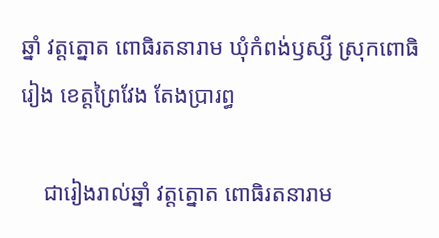ឆ្នាំ វត្តត្នោត ពោធិរតនារាម ឃុំកំពង់ឫស្សី ស្រុកពោធិរៀង ខេត្តព្រៃវែង តែងប្រារព្ធ

    ជារៀងរាល់ឆ្នាំ វត្តត្នោត ពោធិរតនារាម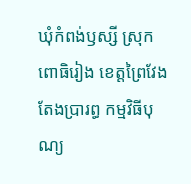ឃុំកំពង់ឫស្សី ស្រុកពោធិរៀង ខេត្តព្រៃវែង តែងប្រារព្ធ កម្មវិធីបុណ្យ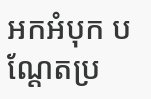អកអំបុក បណ្តែតប្រ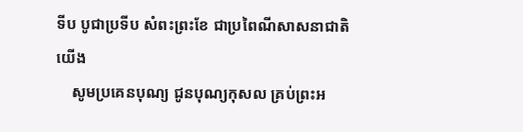ទីប បូជាប្រទីប សំពះព្រះខែ ជាប្រពៃណីសាសនាជាតិយេីង
    សូមប្រគេនបុណ្យ ជូនបុណ្យកុសល គ្រប់ព្រះអ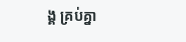ង្គ គ្រប់គ្នា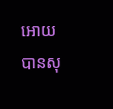អោយបានសុ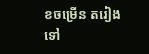ខចម្រេីន តរៀងទៅ